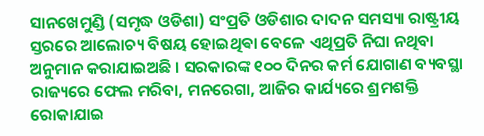ସାନଖେମୁଣ୍ଡି (ସମୃଦ୍ଧ ଓଡିଶା) ସଂପ୍ରତି ଓଡିଶାର ଦାଦନ ସମସ୍ୟା ରାଷ୍ଟ୍ରୀୟ ସ୍ତରରେ ଆଲୋଚ୍ୟ ବିଷୟ ହୋଇଥିଵା ବେଳେ ଏଥିପ୍ରତି ନିଘା ନଥିବା ଅନୁମାନ କରାଯାଇଅଛି । ସରକାରଙ୍କ ୧୦୦ ଦିନର କର୍ମ ଯୋଗାଣ ବ୍ୟବସ୍ଥା ରାଜ୍ୟରେ ଫେଲ ମରିବା, ମନରେଗା, ଆଜିର କାର୍ଯ୍ୟରେ ଶ୍ରମଶକ୍ତି ରୋକାଯାଇ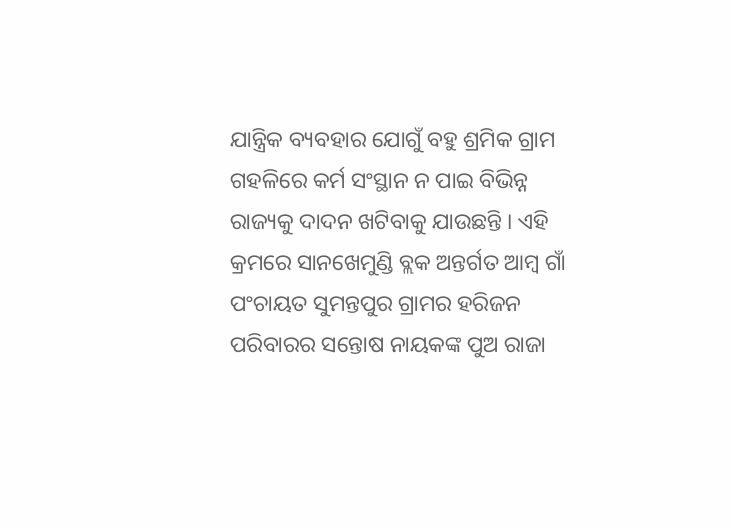ଯାନ୍ତ୍ରିକ ବ୍ୟବହାର ଯୋଗୁଁ ବହୁ ଶ୍ରମିକ ଗ୍ରାମ ଗହଳିରେ କର୍ମ ସଂସ୍ଥାନ ନ ପାଇ ବିଭିନ୍ନ ରାଜ୍ୟକୁ ଦାଦନ ଖଟିବାକୁ ଯାଉଛନ୍ତି । ଏହି କ୍ରମରେ ସାନଖେମୁଣ୍ଡି ବ୍ଲକ ଅନ୍ତର୍ଗତ ଆମ୍ବ ଗାଁ ପଂଚାୟତ ସୁମନ୍ତପୁର ଗ୍ରାମର ହରିଜନ ପରିବାରର ସନ୍ତୋଷ ନାୟକଙ୍କ ପୁଅ ରାଜା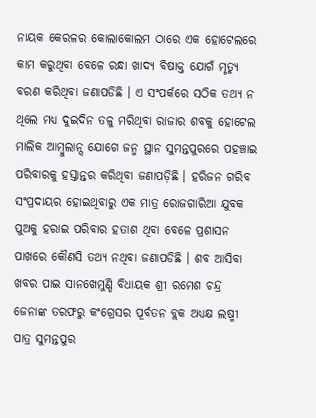ନାୟକ କେରଳର କୋଲାକୋଲମ ଠାରେ ଏକ ହୋଟେଲରେ କାମ କରୁଥିବା ବେଳେ ରନ୍ଧା ଖାଦ୍ୟ ବିଷାକ୍ତ ଯୋଗଁ ମୃତ୍ୟୁ ବରଣ କରିଥିବା ଜଣାପଡିଛି । ଏ ସଂପର୍କରେ ସଠିକ ତଥ୍ୟ ନ ଥିଲେ ମଧ୍ୟ ଦୁଇଦିନ ତଳୁ ମରିଥିବା ରାଜାର ଶବକୁ ହୋଟେଲ ମାଲିକ ଆମ୍ବୁଲାନ୍ସ ଯୋଗେ ଜନ୍ମ ସ୍ଥାନ ସୁମନ୍ତପୁରରେ ପହଞ୍ଚାଇ ପରିବାରକୁ ହସ୍ତାନ୍ତର କରିଥିବା ଜଣାପଡ଼ିଛି । ହରିଜନ ଗରିବ ସଂପ୍ରଦାୟର ହୋଇଥିବାରୁ ଏକ ମାତ୍ର ରୋଜଗାରିଆ ଯୁବକ ପୁଅକୁ ହରାଇ ପରିବାର ହତାଶ ଥିବା ବେଳେ ପ୍ରଶାସନ ପାଖରେ କୌଣସି ତଥ୍ୟ ନଥିବା ଜଣାପଡିଛି । ଶବ ଆସିବା ଖବର ପାଇ ସାନଖେମୁଣ୍ଡି ବିଧାୟକ ଶ୍ରୀ ରମେଶ ଚନ୍ଦ୍ର ଜେନାଙ୍କ ତରଫରୁ କଂଗ୍ରେସର ପୂର୍ବତନ ବ୍ଲକ ଅଧ୍ୟକ୍ଷ ଲଷ୍ମୀ ପାତ୍ର ସୁମନ୍ତପୁର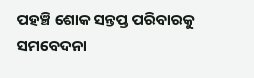ପହଞ୍ଚି ଶୋକ ସନ୍ତପ୍ତ ପରିବାରକୁ ସମବେଦନା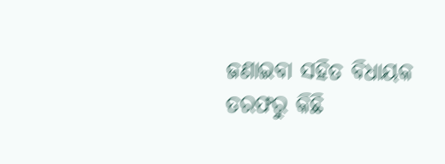ଜଣାଇବା ସହିତ ବିଧାୟକ ତରଫରୁ କିଛି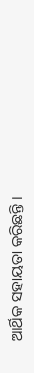ଆର୍ଥିକ ସହାୟତା କରିଛନ୍ତି ।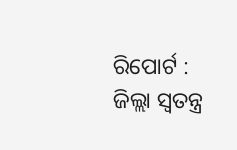ରିପୋର୍ଟ : ଜିଲ୍ଲା ସ୍ଵତନ୍ତ୍ର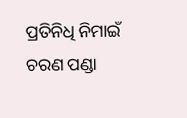ପ୍ରତିନିଧି ନିମାଇଁ ଚରଣ ପଣ୍ଡା